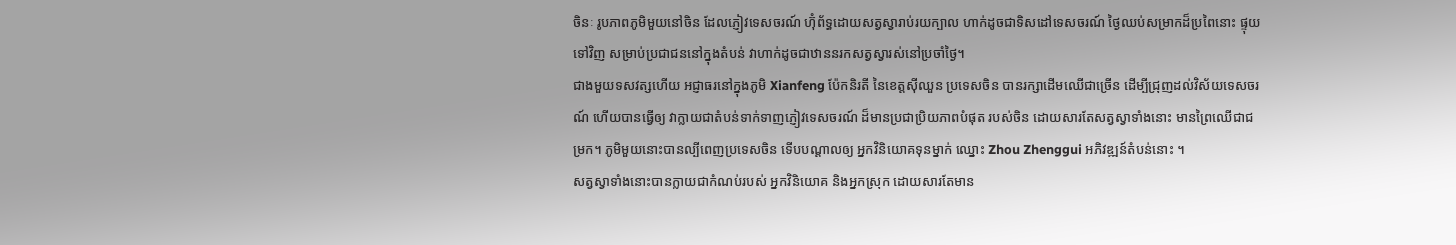ចិនៈ រូបភាពភូមិមួយនៅចិន ដែលភ្ញៀវទេសចរណ៍ ហ៊ុំព័ទ្ធដោយសត្វស្វារាប់រយក្បាល ហាក់ដូចជាទិសដៅទេសចរណ៍ ថ្ងៃឈប់សម្រាកដ៏ប្រពៃនោះ ផ្ទុយទៅវិញ សម្រាប់ប្រជាជននៅក្នុងតំបន់ វាហាក់ដូចជាឋាននរកសត្វស្វារស់នៅប្រចាំថ្ងៃ។
ជាងមួយទសវត្សហើយ អជ្ញាធរនៅក្នុងភូមិ Xianfeng ប៉ែកនិរតី នៃខេត្តស៊ីឈួន ប្រទេសចិន បានរក្សាដើមឈើជាច្រើន ដើម្បីជ្រុញដល់វិស័យទេសចរណ៍ ហើយបានធ្វើឲ្យ វាក្លាយជាតំបន់ទាក់ទាញភ្ញៀវទេសចរណ៍ ដ៏មានប្រជាប្រិយភាពបំផុត របស់ចិន ដោយសារតែសត្វស្វាទាំងនោះ មានព្រៃឈើជាជម្រក។ ភូមិមួយនោះបានល្បីពេញប្រទេសចិន ទើបបណ្តាលឲ្យ អ្នកវិនិយោគទុនម្នាក់ ឈ្នោះ Zhou Zhenggui អភិវឌ្ឍន៍តំបន់នោះ ។
សត្វស្វាទាំងនោះបានក្លាយជាកំណប់របស់ អ្នកវិនិយោគ និងអ្នកស្រុក ដោយសារតែមាន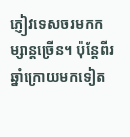ភ្ញៀវទេសចរមកកម្សាន្តច្រើន។ ប៉ុន្តែពីរឆ្នាំក្រោយមកទៀត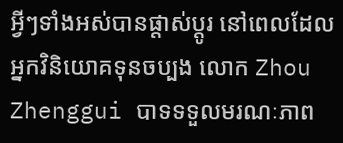អ្វីៗទាំងអស់បានផ្តាស់ប្តូរ នៅពេលដែលអ្នកវិនិយោគទុនចប្បង លោក Zhou Zhenggui បាទទទួលមរណៈភាព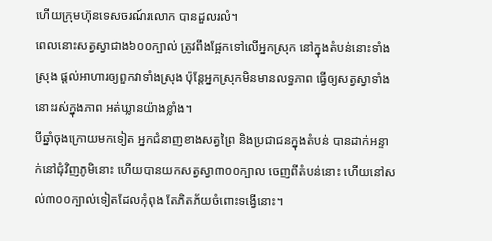ហើយក្រុមហ៊ុនទេសចរណ៍រលោក បានដួលរលំ។
ពេលនោះសត្វស្វាជាង៦០០ក្បាល់ ត្រូវពឹងផ្អែកទៅលើអ្នកស្រុក នៅក្នុងតំបន់នោះទាំងស្រុង ផ្តល់អាហារឲ្យពួកវាទាំងស្រុង ប៉ុន្តែអ្នកស្រុកមិនមានលទ្ធភាព ធ្វើឲ្យសត្វស្វាទាំងនោះរស់ក្នុងភាព អត់ឃ្លានយ៉ាងខ្លាំង។
បីឆ្នាំចុងក្រោយមកទៀត អ្នកជំនាញខាងសត្វព្រៃ និងប្រជាជនក្នុងតំបន់ បានដាក់អន្ទាក់នៅជុំវិញភូមិនោះ ហើយបានយកសត្វស្វា៣០០ក្បាល ចេញពីតំបន់នោះ ហើយនៅសល់៣០០ក្បាល់ទៀតដែលកុំពុង តែភិតភ័យចំពោះទង្វើនោះ។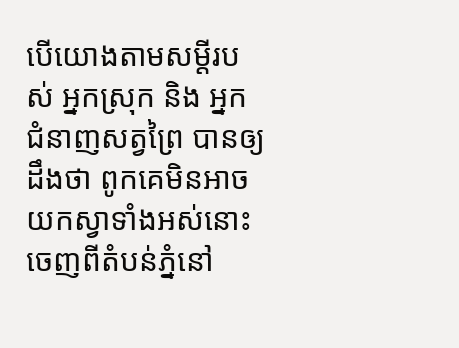បើយោងតាមសម្តីរបស់ អ្នកស្រុក និង អ្នកជំនាញសត្វព្រៃ បានឲ្យដឹងថា ពូកគេមិនអាចយកស្វាទាំងអស់នោះ ចេញពីតំបន់ភ្នំនៅ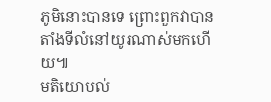ភូមិនោះបានទេ ព្រោះពួកវាបានតាំងទីលំនៅយូរណាស់មកហើយ៕
មតិយោបល់